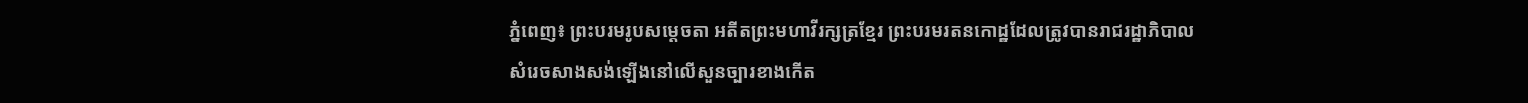ភ្នំពេញ៖ ព្រះបរមរូបសម្តេចតា អតីតព្រះមហាវីរក្សត្រខ្មែរ ព្រះបរមរតនកោដ្ឋដែលត្រូវបានរាជរដ្ឋាភិបាល
សំរេចសាងសង់ឡើងនៅលើសួនច្បារខាងកើត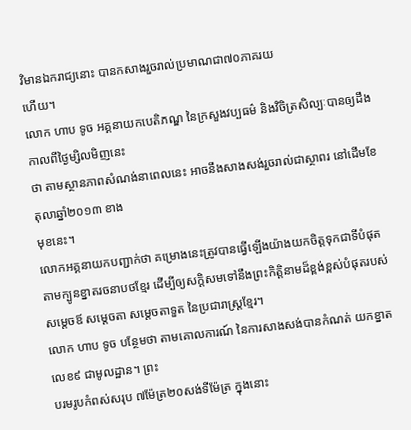វិមានឯករាជ្យនោះ បានកសាងរួចរាល់ប្រមាណជា៧០ភាគរយ
ហើយ។
លោក ហាប ទូច អគ្គនាយកបេតិភណ្ឌ នៃក្រសួងវប្បធម៌ និងវិចិត្រសិល្បៈបានឲ្យដឹងកាលពីថ្ងៃម្សិលមិញនេះ
ថា តាមស្ថានភាពសំណង់នាពេលនេះ អាចនឹងសាងសង់រួចរាល់ជាស្ថាពរ នៅដើមខែតុលាឆ្នាំ២០១៣ ខាង
មុខនេះ។
លោកអគ្គនាយកបញ្ជាក់ថា គម្រោងនេះត្រូវបានធ្វើឡើងយ៉ាងយកចិត្តទុកជាទីបំផុត តាមក្បូនខ្នាតរចនាបថខ្មែរ ដើម្បីឲ្យសក្តិសមទៅនឹងព្រះកិត្តិនាមដ៏ខ្ពង់ខ្ពស់បំផុតរបស់សម្តេចឪ សម្តេចតា សម្តេចតាទួត នៃប្រជារាស្រ្តខ្មែរ។
លោក ហាប ទូច បន្ថែមថា តាមគោលការណ៍ នៃការសាងសង់បានកំណត់ យកខ្នាតលេខ៩ ជាមូលដ្ឋាន។ ព្រះ
បរមរូបកំពស់សរុប ៧ម៉ែត្រ២០សង់ទីម៉ែត្រ ក្នុងនោះ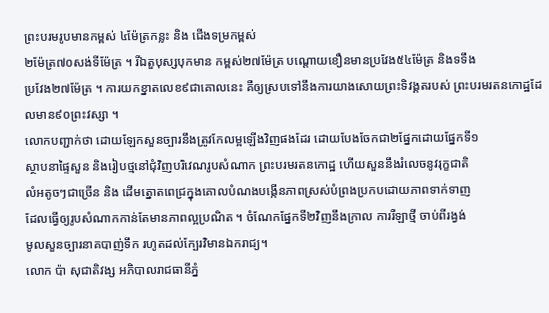ព្រះបរមរូបមានកម្ពស់ ៤ម៉ែត្រកន្លះ និង ជើងទម្រកម្ពស់
២ម៉ែត្រ៧០សង់ទីម៉ែត្រ ។ រីឯតួបុស្សបុកមាន កម្ពស់២៧ម៉ែត្រ បណ្តោយខឿនមានប្រវែង៥៤ម៉ែត្រ និងទទឹង
ប្រវែង២៧ម៉ែត្រ ។ ការយកខ្នាតលេខ៩ជាគោលនេះ គឺឲ្យស្របទៅនឹងការយាងសោយព្រះទិវង្គតរបស់ ព្រះបរមរតនកោដ្ឋដែលមាន៩០ព្រះវស្សា ។
លោកបញ្ជាក់ថា ដោយឡែកសួនច្បារនឹងត្រូវកែលម្អឡើងវិញផងដែរ ដោយបែងចែកជា២ផ្នែកដោយផ្នែកទី១
ស្ថាបនាផ្ទៃសួន និងរៀបថ្មនៅជុំវិញបរិវេណរូបសំណាក ព្រះបរមរតនកោដ្ឋ ហើយសួននឹងរំលេចនូវរុក្ខជាតិ
លំអតូចៗជាច្រើន និង ដើមត្នោតពេជ្រក្នុងគោលបំណងបង្កើនភាពស្រស់បំព្រងប្រកបដោយភាពទាក់ទាញ
ដែលធ្វើឲ្យរូបសំណាកកាន់តែមានភាពល្អប្រណិត ។ ចំណែកផ្នែកទី២វិញនឹងក្រាល ការរឺឡាថ្មី ចាប់ពីរង្វង់
មូលសួនច្បារនាគបាញ់ទឹក រហូតដល់ក្បែរវិមានឯករាជ្យ។
លោក ប៉ា សុជាតិវង្ស អភិបាលរាជធានីភ្នំ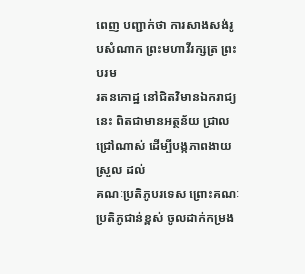ពេញ បញ្ជាក់ថា ការសាងសង់រូបសំណាក ព្រះមហាវីរក្សត្រ ព្រះបរម
រតនកោដ្ឋ នៅជិតវិមានឯករាជ្យនេះ ពិតជាមានអត្ថន័យ ជ្រាលជ្រៅណាស់ ដើម្បីបង្កភាពងាយស្រួល ដល់
គណៈប្រតិភូបរទេស ព្រោះគណៈប្រតិភូជាន់ខ្ពស់ ចូលដាក់កម្រង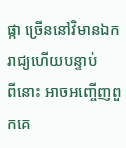ផ្កា ច្រើននៅវិមានឯករាជ្យហើយបន្ទាប់
ពីនោះ អាចអញ្ចើញពួកគេ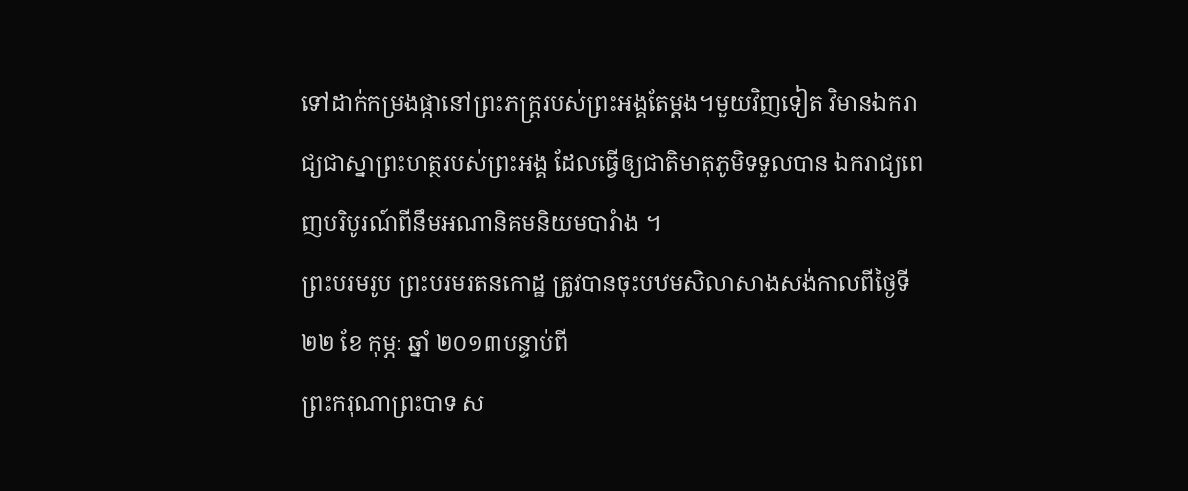ទៅដាក់កម្រងផ្កានៅព្រះភក្រ្តរបស់ព្រះអង្គតែម្តង។មួយវិញទៀត វិមានឯករាជ្យជាស្នាព្រះហត្ថរបស់ព្រះអង្គ ដែលធ្វើឲ្យជាតិមាតុភូមិទទួលបាន ឯករាជ្យពេញបរិបូរណ៍ពីនឹមអណានិគមនិយមបារំាង ។
ព្រះបរមរូប ព្រះបរមរតនកោដ្ឋ ត្រូវបានចុះបឋមសិលាសាងសង់កាលពីថ្ងៃទី ២២ ខែ កុម្ភៈ ឆ្នាំ ២០១៣បន្ទាប់ពី
ព្រះករុណាព្រះបាទ ស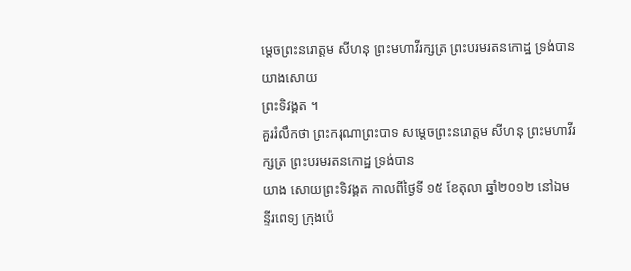ម្តេចព្រះនរោត្តម សីហនុ ព្រះមហាវីរក្សត្រ ព្រះបរមរតនកោដ្ឋ ទ្រង់បានយាងសោយ
ព្រះទិវង្គត ។
គួររំលឹកថា ព្រះករុណាព្រះបាទ សម្តេចព្រះនរោត្តម សីហនុ ព្រះមហាវីរក្សត្រ ព្រះបរមរតនកោដ្ឋ ទ្រង់បាន
យាង សោយព្រះទិវង្គត កាលពីថ្ងៃទី ១៥ ខែតុលា ឆ្នាំ២០១២ នៅឯមន្ទីរពេទ្យ ក្រុងប៉េ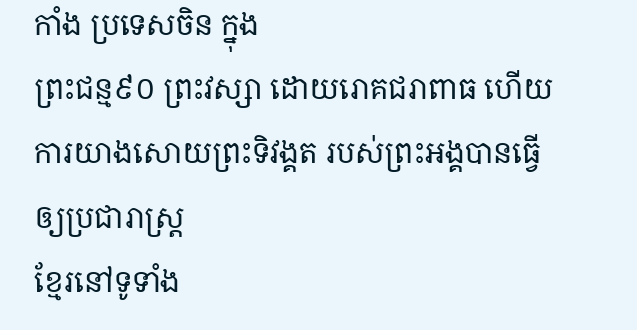កាំង ប្រទេសចិន ក្នុង
ព្រះជន្ម៩០ ព្រះវស្សា ដោយរោគជរាពាធ ហើយការយាងសោយព្រះទិវង្គត របស់ព្រះអង្គបានធ្វើឲ្យប្រជារាស្រ្ត
ខ្មែរនៅទូទាំង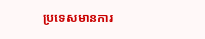ប្រទេសមានការ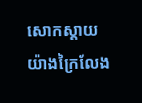សោកស្តាយ យ៉ាងក្រៃលែង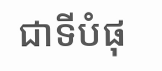ជាទីបំផុ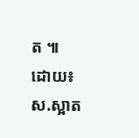ត ៕
ដោយ៖ ស.ស្អាត